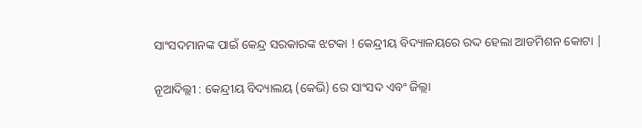ସାଂସଦମାନଙ୍କ ପାଇଁ କେନ୍ଦ୍ର ସରକାରଙ୍କ ଝଟକା ! କେନ୍ଦ୍ରୀୟ ବିଦ୍ୟାଳୟରେ ରଦ୍ଦ ହେଲା ଆଡମିଶନ କୋଟା |

ନୂଆଦିଲ୍ଲୀ : କେନ୍ଦ୍ରୀୟ ବିଦ୍ୟାଲୟ (କେଭି) ରେ ସାଂସଦ ଏବଂ ଜିଲ୍ଲା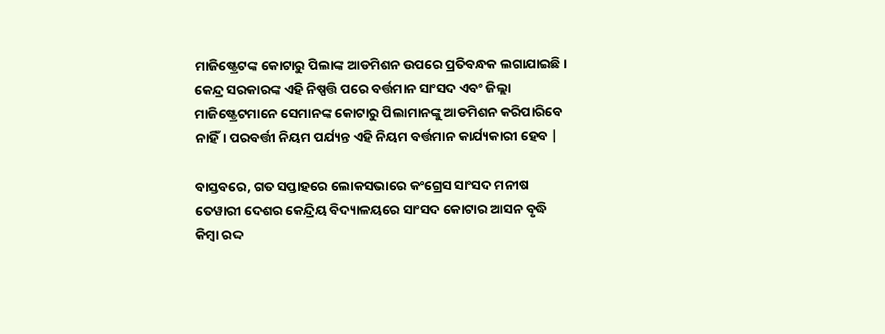ମାଜିଷ୍ଟ୍ରେଟଙ୍କ କୋଟାରୁ ପିଲାଙ୍କ ଆଡମିଶନ ଉପରେ ପ୍ରତିବନ୍ଧକ ଲଗାଯାଇଛି। କେନ୍ଦ୍ର ସରକାରଙ୍କ ଏହି ନିଷ୍ପତ୍ତି ପରେ ବର୍ତ୍ତମାନ ସାଂସଦ ଏବଂ ଜିଲ୍ଲା ମାଜିଷ୍ଟ୍ରେଟମାନେ ସେମାନଙ୍କ କୋଟାରୁ ପିଲାମାନଙ୍କୁ ଆଡମିଶନ କରିପାରିବେ ନାହିଁ। ପରବର୍ତ୍ତୀ ନିୟମ ପର୍ଯ୍ୟନ୍ତ ଏହି ନିୟମ ବର୍ତ୍ତମାନ କାର୍ଯ୍ୟକାରୀ ହେବ |

ବାସ୍ତବରେ, ଗତ ସପ୍ତାହରେ ଲୋକସଭାରେ କଂଗ୍ରେସ ସାଂସଦ ମନୀଷ ତେୱାରୀ ଦେଶର କେନ୍ଦ୍ରିୟ ବିଦ୍ୟାଳୟରେ ସାଂସଦ କୋଟାର ଆସନ ବୃଦ୍ଧି କିମ୍ବା ରଦ୍ଦ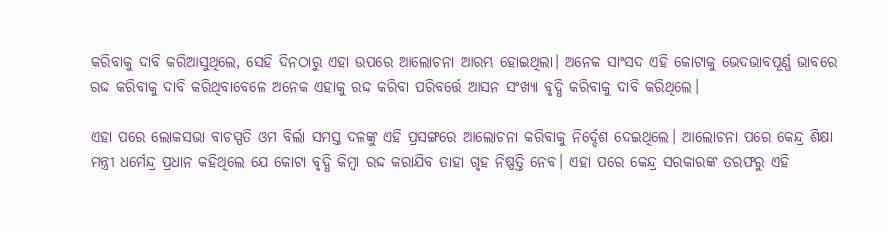କରିବାକୁ ଦାବି କରିଆସୁଥିଲେ, ସେହି ଦିନଠାରୁ ଏହା ଉପରେ ଆଲୋଚନା ଆରମ୍ଭ ହୋଇଥିଲା। ଅନେକ ସାଂସଦ ଏହି କୋଟାକୁ ଭେଦଭାବପୂର୍ଣ୍ଣ ଭାବରେ ରଦ୍ଦ କରିବାକୁ ଦାବି କରିଥିବାବେଳେ ଅନେକ ଏହାକୁ ରଦ୍ଦ କରିବା ପରିବର୍ତ୍ତେ ଆସନ ସଂଖ୍ୟା ବୃଦ୍ଧି କରିବାକୁ ଦାବି କରିଥିଲେ।

ଏହା ପରେ ଲୋକସଭା ବାଚସ୍ପତି ଓମ ବିର୍ଲା ସମସ୍ତ ଦଳଙ୍କୁ ଏହି ପ୍ରସଙ୍ଗରେ ଆଲୋଚନା କରିବାକୁ ନିର୍ଦ୍ଦେଶ ଦେଇଥିଲେ। ଆଲୋଚନା ପରେ କେନ୍ଦ୍ର ଶିକ୍ଷା ମନ୍ତ୍ରୀ ଧର୍ମେନ୍ଦ୍ର ପ୍ରଧାନ କହିଥିଲେ ଯେ କୋଟା ବୃଦ୍ଧି କିମ୍ବା ରଦ୍ଦ କରାଯିବ ତାହା ଗୃହ ନିଷ୍ପତ୍ତି ନେବ। ଏହା ପରେ କେନ୍ଦ୍ର ସରକାରଙ୍କ ତରଫରୁ ଏହି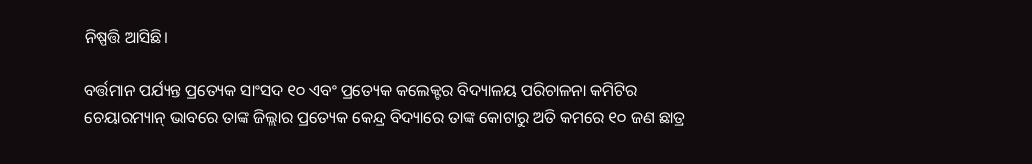ନିଷ୍ପତ୍ତି ଆସିଛି।

ବର୍ତ୍ତମାନ ପର୍ଯ୍ୟନ୍ତ ପ୍ରତ୍ୟେକ ସାଂସଦ ୧୦ ଏବଂ ପ୍ରତ୍ୟେକ କଲେକ୍ଟର ବିଦ୍ୟାଳୟ ପରିଚାଳନା କମିଟିର ଚେୟାରମ୍ୟାନ୍ ଭାବରେ ତାଙ୍କ ଜିଲ୍ଲାର ପ୍ରତ୍ୟେକ କେନ୍ଦ୍ର ବିଦ୍ୟାରେ ତାଙ୍କ କୋଟାରୁ ଅତି କମରେ ୧୦ ଜଣ ଛାତ୍ର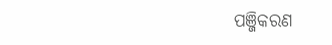ପଞ୍ଜିକରଣ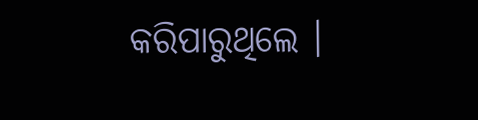କରିପାରୁଥିଲେ ।